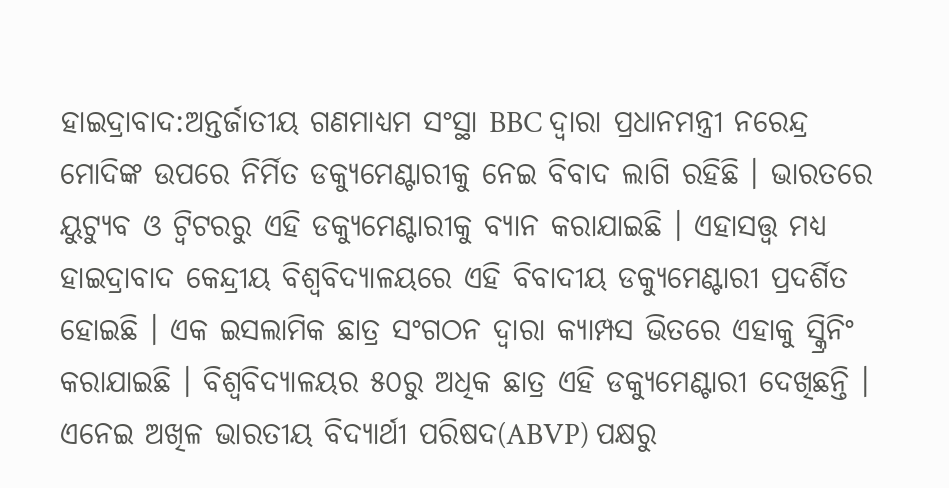ହାଇଦ୍ରାବାଦ:ଅନ୍ତର୍ଜାତୀୟ ଗଣମାଧ୍ୟମ ସଂସ୍ଥା BBC ଦ୍ବାରା ପ୍ରଧାନମନ୍ତ୍ରୀ ନରେନ୍ଦ୍ର ମୋଦିଙ୍କ ଉପରେ ନିର୍ମିତ ଡକ୍ୟୁମେଣ୍ଟାରୀକୁ ନେଇ ବିବାଦ ଲାଗି ରହିଛି । ଭାରତରେ ୟୁଟ୍ୟୁବ ଓ ଟ୍ବିଟରରୁ ଏହି ଡକ୍ୟୁମେଣ୍ଟାରୀକୁ ବ୍ୟାନ କରାଯାଇଛି । ଏହାସତ୍ତ୍ବ ମଧ୍ୟ ହାଇଦ୍ରାବାଦ କେନ୍ଦ୍ରୀୟ ବିଶ୍ବବିଦ୍ୟାଳୟରେ ଏହି ବିବାଦୀୟ ଡକ୍ୟୁମେଣ୍ଟାରୀ ପ୍ରଦର୍ଶିତ ହୋଇଛି । ଏକ ଇସଲାମିକ ଛାତ୍ର ସଂଗଠନ ଦ୍ବାରା କ୍ୟାମ୍ପସ ଭିତରେ ଏହାକୁ ସ୍କ୍ରିନିଂ କରାଯାଇଛି । ବିଶ୍ବବିଦ୍ୟାଳୟର ୫୦ରୁ ଅଧିକ ଛାତ୍ର ଏହି ଡକ୍ୟୁମେଣ୍ଟାରୀ ଦେଖିଛନ୍ତି । ଏନେଇ ଅଖିଳ ଭାରତୀୟ ବିଦ୍ୟାର୍ଥୀ ପରିଷଦ(ABVP) ପକ୍ଷରୁ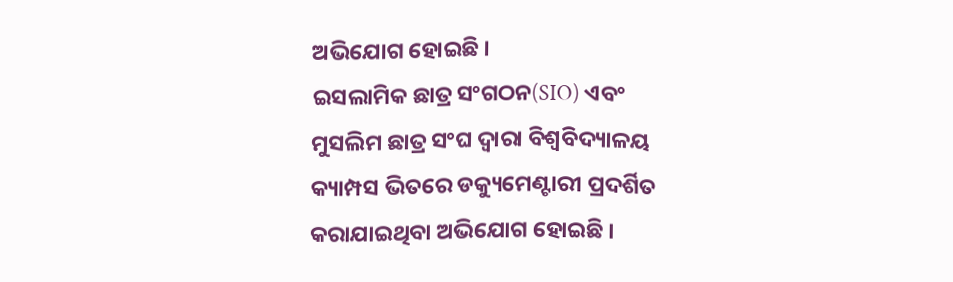ଅଭିଯୋଗ ହୋଇଛି ।
ଇସଲାମିକ ଛାତ୍ର ସଂଗଠନ(SIO) ଏବଂ ମୁସଲିମ ଛାତ୍ର ସଂଘ ଦ୍ବାରା ବିଶ୍ବବିଦ୍ୟାଳୟ କ୍ୟାମ୍ପସ ଭିତରେ ଡକ୍ୟୁମେଣ୍ଟାରୀ ପ୍ରଦର୍ଶିତ କରାଯାଇଥିବା ଅଭିଯୋଗ ହୋଇଛି ।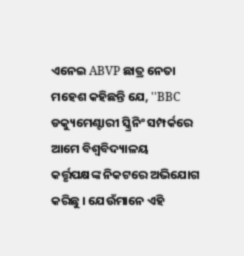ଏନେଇ ABVP ଛାତ୍ର ନେତା ମହେଶ କହିଛନ୍ତି ଯେ, ''BBC ଡକ୍ୟୁମେଣ୍ଟାରୀ ସ୍କ୍ରିନିଂ ସମ୍ପର୍କରେ ଆମେ ବିଶ୍ବବିଦ୍ୟାଳୟ କର୍ତ୍ତୃପକ୍ଷଙ୍କ ନିକଟରେ ଅଭିଯୋଗ କରିଛୁ । ଯେଉଁମାନେ ଏହି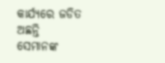କାର୍ଯ୍ୟରେ ଜଡିତ ଅଛନ୍ତି ସେମାନଙ୍କ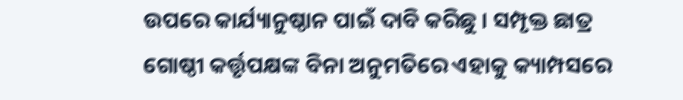ଉପରେ କାର୍ଯ୍ୟାନୁଷ୍ଠାନ ପାଇଁ ଦାବି କରିଛୁ । ସମ୍ପୃକ୍ତ ଛାତ୍ର ଗୋଷ୍ଠୀ କର୍ତ୍ତୃପକ୍ଷଙ୍କ ବିନା ଅନୁମତିରେ ଏହାକୁ କ୍ୟାମ୍ପସରେ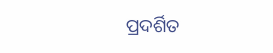ପ୍ରଦର୍ଶିତ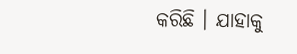କରିଛି । ଯାହାକୁ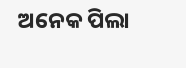ଅନେକ ପିଲା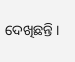ଦେଖିଛନ୍ତି ।